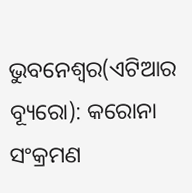ଭୁବନେଶ୍ୱର(ଏଟିଆର ବ୍ୟୂରୋ): କରୋନା ସଂକ୍ରମଣ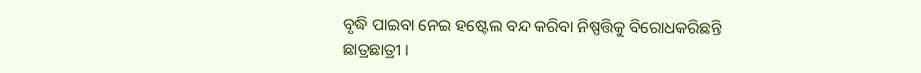ବୃଦ୍ଧି ପାଇବା ନେଇ ହଷ୍ଟେଲ ବନ୍ଦ କରିବା ନିଷ୍ପତ୍ତିକୁ ବିରୋଧକରିଛନ୍ତି ଛାତ୍ରଛାତ୍ରୀ ।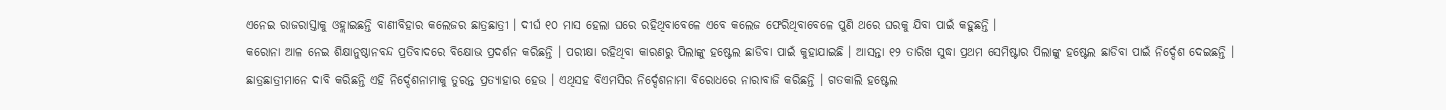ଏନେଇ ରାଜରାସ୍ତାକୁ ଓହ୍ଲାଇଛନ୍ତି ବାଣୀବିହାର କଲେଜର ଛାତ୍ରଛାତ୍ରୀ । ଦୀର୍ଘ ୧୦ ମାସ ହେଲା ଘରେ ରହିଥିବାବେଳେ ଏବେ କଲେଜ ଫେରିଥିବାବେଳେ ପୁଣି ଥରେ ଘରକୁ ଯିବା ପାଇଁ କହୁଛନ୍ତି ।
କରୋନା ଆଳ ନେଇ ଶିକ୍ଷାନୁଷ୍ଠାନବନ୍ଦ ପ୍ରତିବାଦରେ ବିକ୍ଷୋଭ ପ୍ରଦର୍ଶନ କରିଛନ୍ତି । ପରୀକ୍ଷା ରହିଥିବା କାରଣରୁ ପିଲାଙ୍କୁ ହଷ୍ଟେଲ ଛାଡିବା ପାଇଁ କୁହାଯାଇଛି । ଆସନ୍ତା ୧୨ ତାରିଖ ସୁଦ୍ଧା ପ୍ରଥମ ସେମିଷ୍ଟାର ପିଲାଙ୍କୁ ହଷ୍ଟେଲ ଛାଡିବା ପାଇଁ ନିର୍ଦ୍ଦେଶ ଦେଇଛନ୍ତି ।
ଛାତ୍ରଛାତ୍ରୀମାନେ ଦାବି କରିଛନ୍ତି ଏହି ନିର୍ଦ୍ଦେଶନାମାକୁ ତୁରନ୍ତ ପ୍ରତ୍ୟାହାର ହେଉ । ଏଥିସହ ବିଏମସିର ନିର୍ଦ୍ଦେଶନାମା ବିରୋଧରେ ନାରାବାଜି କରିଛନ୍ତି । ଗତକାଲି ହଷ୍ଟେଲ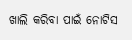ଖାଲି କରିବା ପାଇଁ ନୋଟିସ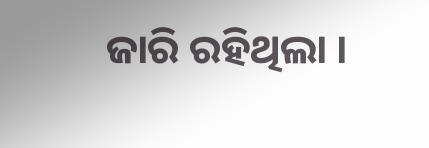ଜାରି ରହିଥିଲା ।